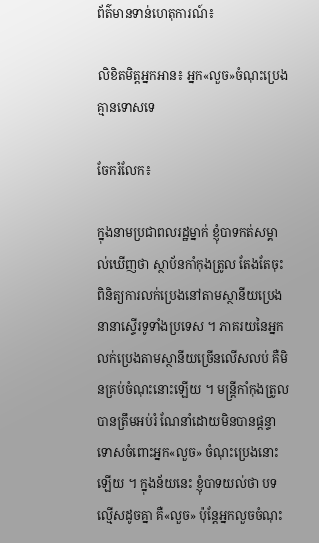ព័ត៌មានទាន់ហេតុការណ៍៖

លិខិតមិត្តអ្នកអាន៖ អ្នក«លួច»ចំណុះប្រេង គ្មានទោសទេ

ចែករំលែក៖

ក្នុងនាមប្រជាពលរដ្ឋម្នាក់ ខ្ញុំបាទកត់សម្គាល់ឃើញថា ស្ថាប័នកាំកុងត្រូល តែងតែចុះពិនិត្យការលក់ប្រេងនៅតាមស្ថានីយប្រេងនានាស្ទើរទូទាំងប្រទេស ។ ភាគរយនៃអ្នកលក់ប្រេងតាមស្ថានីយច្រើនលើសលប់ គឺមិនគ្រប់ចំណុះនោះឡើយ ។ មន្ត្រីកាំកុងត្រូលបានត្រឹមអប់រំ ណែនាំដោយមិនបានផ្តន្ទាទោសចំពោះអ្នក«លួច» ចំណុះប្រេងនោះឡើយ ។ ក្នុងន័យនេះ ខ្ញុំបាទយល់ថា បទល្មើសដូចគ្នា គឺ«លួច» ប៉ុន្តែអ្នកលួចចំណុះ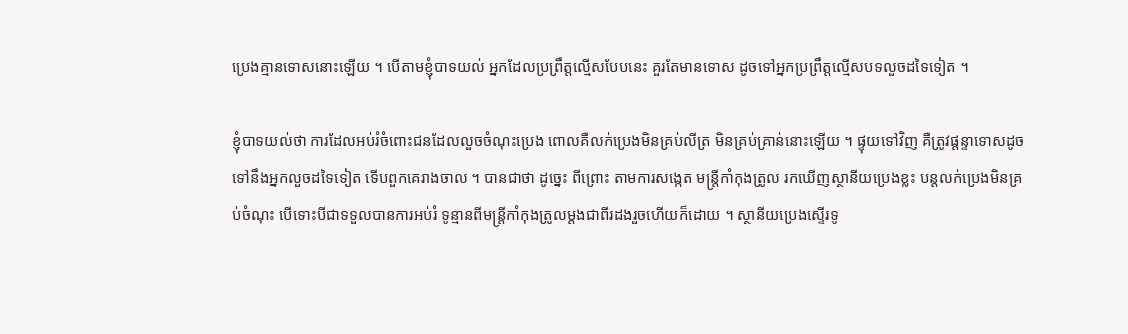ប្រេងគ្មានទោសនោះឡើយ ។ បើតាមខ្ញុំបាទយល់ អ្នកដែលប្រព្រឹត្តល្មើសបែបនេះ គួរតែមានទោស ដូចទៅអ្នកប្រព្រឹត្តល្មើសបទលួចដទៃទៀត ។

ខ្ញុំបាទយល់ថា ការដែលអប់រំចំពោះជនដែលលួចចំណុះប្រេង ពោលគឺលក់ប្រេងមិនគ្រប់លីត្រ មិនគ្រប់គ្រាន់នោះឡើយ ។ ផ្ទុយទៅវិញ គឺត្រូវផ្តន្ទាទោសដូចទៅនឹងអ្នកលួចដទៃទៀត ទើបពួកគេរាងចាល ។ បានជាថា ដូច្នេះ ពីព្រោះ តាមការសង្កេត មន្ត្រីកាំកុងត្រូល រកឃើញស្ថានីយប្រេងខ្លះ បន្តលក់ប្រេងមិនគ្រប់ចំណុះ បើទោះបីជាទទួលបានការអប់រំ ទូន្មានពីមន្ត្រីកាំកុងត្រូលម្តងជាពីរដងរួចហើយក៏ដោយ ។ ស្ថានីយប្រេងស្ទើរទូ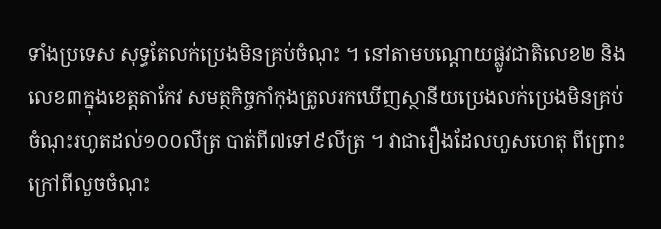ទាំងប្រទេស សុទ្ធតែលក់ប្រេងមិនគ្រប់ចំណុះ ។ នៅតាមបណ្តោយផ្លូវជាតិលេខ២ និងលេខ៣ក្នុងខេត្តតាកែវ សមត្ថកិច្ចកាំកុងត្រូលរកឃើញស្ថានីយប្រេងលក់ប្រេងមិនគ្រប់ចំណុះរហូតដល់១០០លីត្រ បាត់ពី៧ទៅ៩លីត្រ ។ វាជារឿងដែលហួសហេតុ ពីព្រោះក្រៅពីលួចចំណុះ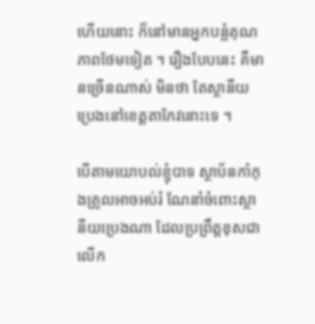ហើយនោះ ក៏នៅមានអ្នកបន្លំគុណភាពថែមទៀត ។ រឿងបែបនេះ គឺមានច្រើនណាស់ មិនថា តែស្ថានីយប្រេងនៅខេត្តតាកែវនោះទេ ។

បើតាមយោបល់ខ្ញុំបាទ ស្ថាប័នកាំកុងត្រូលអាចអប់រំ ណែនាំចំពោះស្ថានីយប្រេងណា ដែលប្រព្រឹត្តខុសជាលើក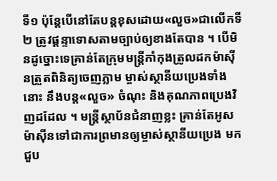ទី១ ប៉ុន្តែបើនៅតែបន្តខុសដោយ«លួច»ជាលើកទី២ ត្រូវផ្តន្ទាទោសតាមច្បាប់ឲ្យខាងតែបាន ។ បើមិនដូច្នោះទេគ្រាន់តែក្រុមមន្ត្រីកាំកុងត្រូលដកម៉ាស៊ីនត្រួតពិនិត្យចេញភ្លាម ម្ចាស់ស្ថានីយប្រេងទាំងនោះ នឹងបន្ត«លួច» ចំណុះ និងគុណភាពប្រេងវិញដដែល ។ មន្ត្រីស្ថាប័នជំនាញខ្លះ គ្រាន់តែអូសម៉ាស៊ីនទៅជាការព្រមានឲ្យម្ចាស់ស្ថានីយប្រេង មកជួប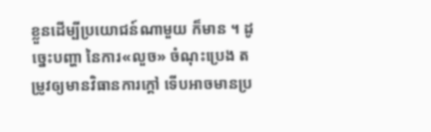ខ្លួនដើម្បីប្រយោជន៍ណាមួយ ក៏មាន ។ ដូច្នេះបញ្ហា នៃការ«លួច» ចំណុះប្រេង តម្រូវឲ្យមានវិធានការក្តៅ ទើបអាចមានប្រ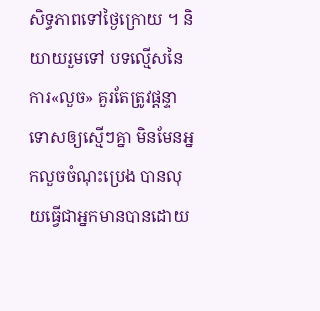សិទ្ធភាពទៅថ្ងៃក្រោយ ។ និយាយរួមទៅ បទល្មើសនៃការ«លួច» គួរតែត្រូវផ្តន្ទាទោសឲ្យស្មើៗគ្នា មិនមែនអ្នកលួចចំណុះប្រេង បានលុយធ្វើជាអ្នកមានបានដោយ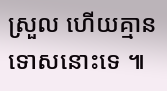ស្រួល ហើយគ្មានទោសនោះទេ ៕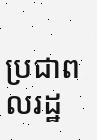ប្រជាពលរដ្ឋ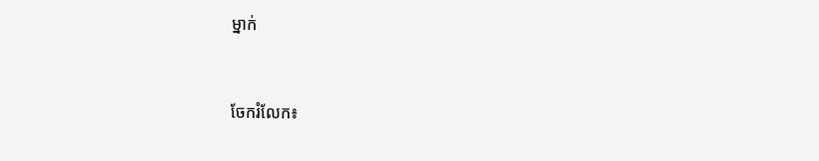ម្នាក់


ចែករំលែក៖